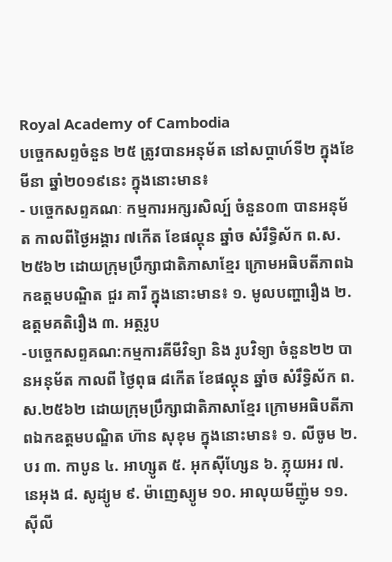Royal Academy of Cambodia
បច្ចេកសព្ទចំនួន ២៥ ត្រូវបានអនុម័ត នៅសប្តាហ៍ទី២ ក្នុងខែមីនា ឆ្នាំ២០១៩នេះ ក្នុងនោះមាន៖
- បច្ចេកសព្ទគណៈ កម្មការអក្សរសិល្ប៍ ចំនួន០៣ បានអនុម័ត កាលពីថ្ងៃអង្គារ ៧កើត ខែផល្គុន ឆ្នាំច សំរឹទ្ធិស័ក ព.ស.២៥៦២ ដោយក្រុមប្រឹក្សាជាតិភាសាខ្មែរ ក្រោមអធិបតីភាពឯកឧត្តមបណ្ឌិត ជួរ គារី ក្នុងនោះមាន៖ ១. មូលបញ្ហារឿង ២. ឧត្តមគតិរឿង ៣. អត្ថរូប
-បច្ចេកសព្ទគណ:កម្មការគីមីវិទ្យា និង រូបវិទ្យា ចំនួន២២ បានអនុម័ត កាលពី ថ្ងៃពុធ ៨កើត ខែផល្គុន ឆ្នាំច សំរឹទ្ធិស័ក ព.ស.២៥៦២ ដោយក្រុមប្រឹក្សាជាតិភាសាខ្មែរ ក្រោមអធិបតីភាពឯកឧត្តមបណ្ឌិត ហ៊ាន សុខុម ក្នុងនោះមាន៖ ១. លីចូម ២. បរ ៣. កាបូន ៤. អាហ្សូត ៥. អុកស៊ីហ្សែន ៦. ភ្លុយអរ ៧. នេអុង ៨. សូដ្យូម ៩. ម៉ាញេស្យូម ១០. អាលុយមីញ៉ូម ១១. ស៊ីលី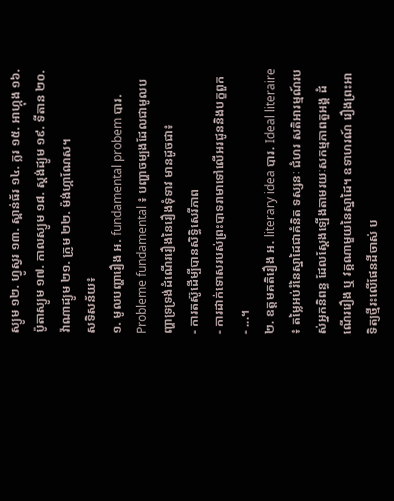ស្យូម ១២. ហ្វូស្វរ ១៣. ស្ពាន់ធ័រ ១៤. ក្លរ ១៥. អាហ្កុង ១៦. ប៉ូតាស្យូម ១៧. កាលស្យូម ១៨. ស្តង់ដ្យូម ១៩. ទីតាន ២០. វ៉ាណាដ្យូម ២១. ក្រូម ២២. ម៉ង់ហ្កាណែស។
សទិសន័យ៖
១. មូលបញ្ហារឿង អ. fundamental probem បារ. Probleme fundamental ៖ បញ្ហាចម្បងដែលជាមូលបញ្ហាទ្រទ្រង់ដំណើររឿងនៃរឿងទុំទាវ មានដូចជា៖
- ការតស៊ូដើម្បីបានសិទ្ធិសេរីភាព
- ការដាក់ទោសរបស់ព្រះបាទរាមាទៅលើអរជូននិងបក្ខពួក
- ...។
២. ឧត្តមគតិរឿង អ. literary idea បារ. Ideal literaire ៖ តម្លៃអប់រំនៃស្នាដៃជាគំនិត ទស្សនៈ ជំហរ សតិអារម្មណ៍របស់អ្នកនិពន្ធ ដែលស្តែងឡើងតាមរយៈសកម្មភាពតួអង្គ ដំណើររឿង ឬ វគ្គណាមួយនៃស្នាដៃ។ ឧទាហរណ៍ រឿងព្រះអាទិត្យថ្មីរះលើផែនដីចាស់ ប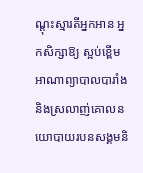ណ្តុះស្មារតីអ្នកអាន អ្នកសិក្សាឱ្យ ស្អប់ខ្ពើមអាណាព្យាបាលបារាំងនិងស្រលាញ់គោលនយោបាយរបនសង្គមនិ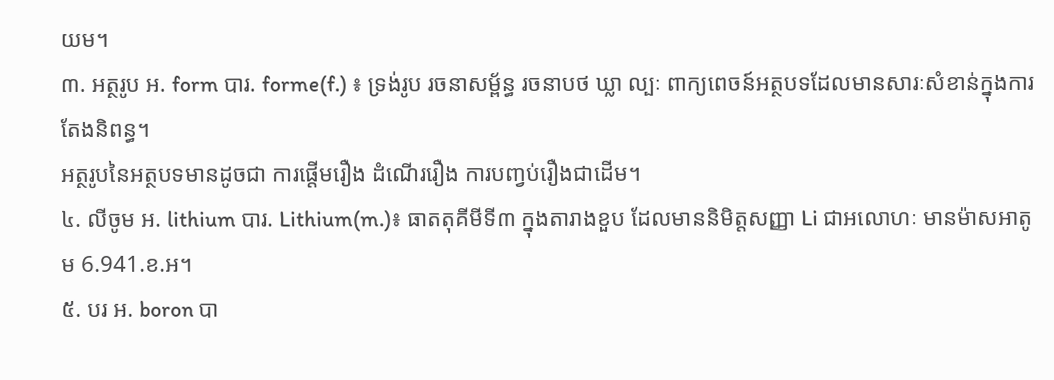យម។
៣. អត្ថរូប អ. form បារ. forme(f.) ៖ ទ្រង់រូប រចនាសម្ព័ន្ធ រចនាបថ ឃ្លា ល្បៈ ពាក្យពេចន៍អត្ថបទដែលមានសារៈសំខាន់ក្នុងការតែងនិពន្ធ។
អត្ថរូបនៃអត្ថបទមានដូចជា ការផ្តើមរឿង ដំណើររឿង ការបញ្វប់រឿងជាដើម។
៤. លីចូម អ. lithium បារ. Lithium(m.)៖ ធាតតុគីមីទី៣ ក្នុងតារាងខួប ដែលមាននិមិត្តសញ្ញា Li ជាអលោហៈ មានម៉ាសអាតូម 6.941.ខ.អ។
៥. បរ អ. boron បា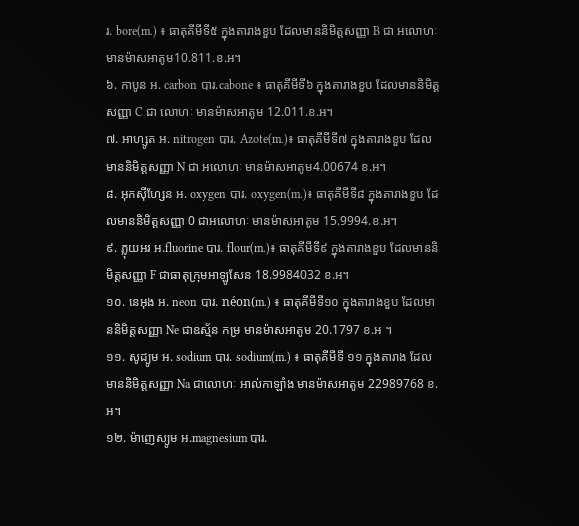រ. bore(m.) ៖ ធាតុគីមីទី៥ ក្នុងតារាងខួប ដែលមាននិមិត្តសញ្ញា B ជា អលោហៈ មានម៉ាសអាតូម10.811.ខ.អ។
៦. កាបូន អ. carbon បារ.cabone ៖ ធាតុគីមីទី៦ ក្នុងតារាងខួប ដែលមាននិមិត្តសញ្ញា C ជា លោហៈ មានម៉ាសអាតូម 12.011.ខ.អ។
៧. អាហ្សូត អ. nitrogen បារ. Azote(m.)៖ ធាតុគីមីទី៧ ក្នុងតារាងខួប ដែលមាននិមិត្តសញ្ញា N ជា អលោហៈ មានម៉ាសអាតូម4.00674 ខ.អ។
៨. អុកស៊ីហ្សែន អ. oxygen បារ. oxygen(m.)៖ ធាតុគីមីទី៨ ក្នុងតារាងខួប ដែលមាននិមិត្តសញ្ញា 0 ជាអលោហៈ មានម៉ាសអាតូម 15.9994.ខ.អ។
៩. ភ្លុយអរ អ.fluorine បារ. flour(m.)៖ ធាតុគីមីទី៩ ក្នុងតារាងខួប ដែលមាននិមិត្តសញ្ញា F ជាធាតុក្រុមអាឡូសែន 18.9984032 ខ.អ។
១០. នេអុង អ. neon បារ. néon(m.) ៖ ធាតុគីមីទី១០ ក្នុងតារាងខួប ដែលមាននិមិត្តសញ្ញា Ne ជាឧស្ម័ន កម្រ មានម៉ាសអាតូម 20.1797 ខ.អ ។
១១. សូដ្យូម អ. sodium បារ. sodium(m.) ៖ ធាតុគីមីទី ១១ ក្នុងតារាង ដែលមាននិមិត្តសញ្ញា Na ជាលោហៈ អាល់កាឡាំង មានម៉ាសអាតូម 22989768 ខ.អ។
១២. ម៉ាញេស្យូម អ.magnesium បារ.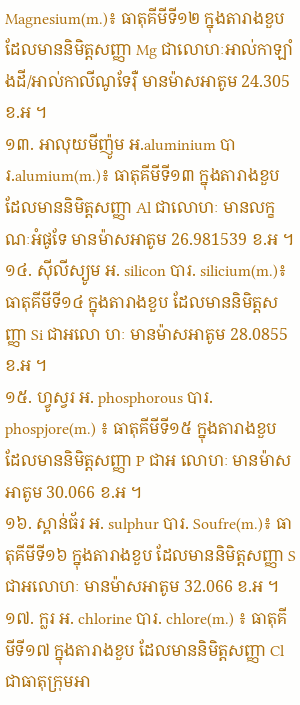Magnesium(m.)៖ ធាតុគីមីទី១២ ក្នុងតារាងខួប ដែលមាននិមិត្តសញ្ញា Mg ជាលោហៈអាល់កាឡាំងដី/អាល់កាលីណូទែរ៉ឺ មានម៉ាសអាតូម 24.305 ខ.អ ។
១៣. អាលុយមីញ៉ូម អ.aluminium បារ.alumium(m.)៖ ធាតុគីមីទី១៣ ក្នុងតារាងខួប ដែលមាននិមិត្តសញ្ញា Al ជាលោហៈ មានលក្ខណៈអំផូទែ មានម៉ាសអាតូម 26.981539 ខ.អ ។
១៤. ស៊ីលីស្យូម អ. silicon បារ. silicium(m.)៖ ធាតុគីមីទី១៤ ក្នុងតារាងខួប ដែលមាននិមិត្តសញ្ញា Si ជាអលោ ហៈ មានម៉ាសអាតូម 28.0855 ខ.អ ។
១៥. ហ្វូស្វរ អ. phosphorous បារ. phospjore(m.) ៖ ធាតុគីមីទី១៥ ក្នុងតារាងខួប ដែលមាននិមិត្តសញ្ញា P ជាអ លោហៈ មានម៉ាសអាតូម 30.066 ខ.អ ។
១៦. ស្ពាន់ធ័រ អ. sulphur បារ. Soufre(m.)៖ ធាតុគីមីទី១៦ ក្នុងតារាងខួប ដែលមាននិមិត្តសញ្ញា S ជាអលោហៈ មានម៉ាសអាតូម 32.066 ខ.អ ។
១៧. ក្លរ អ. chlorine បារ. chlore(m.) ៖ ធាតុគីមីទី១៧ ក្នុងតារាងខួប ដែលមាននិមិត្តសញ្ញា Cl ជាធាតុក្រុមអា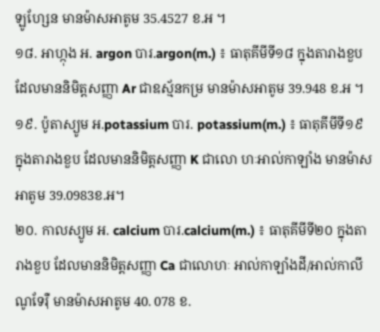ឡូហ្សែន មានម៉ាសអាតូម 35.4527 ខ.អ ។
១៨. អាហ្កុង អ. argon បារ.argon(m.) ៖ ធាតុគីមីទី១៨ ក្នុងតារាងខួប ដែលមាននិមិត្តសញ្ញា Ar ជាឧស្ម័នកម្រ មានម៉ាសអាតូម 39.948 ខ.អ ។
១៩. ប៉ូតាស្យូម អ.potassium បារ. potassium(m.) ៖ ធាតុគីមីទី១៩ ក្នុងតារាងខួប ដែលមាននិមិត្តសញ្ញា K ជាលោ ហៈអាល់កាឡាំង មានម៉ាសអាតូម 39.0983ខ.អ។
២០. កាលស្យូម អ. calcium បារ.calcium(m.) ៖ ធាតុគីមីទី២០ ក្នុងតារាងខួប ដែលមាននិមិត្តសញ្ញា Ca ជាលោហៈ អាល់កាឡាំងដី/អាល់កាលីណូទែរ៉ឺ មានម៉ាសអាតូម 40. 078 ខ.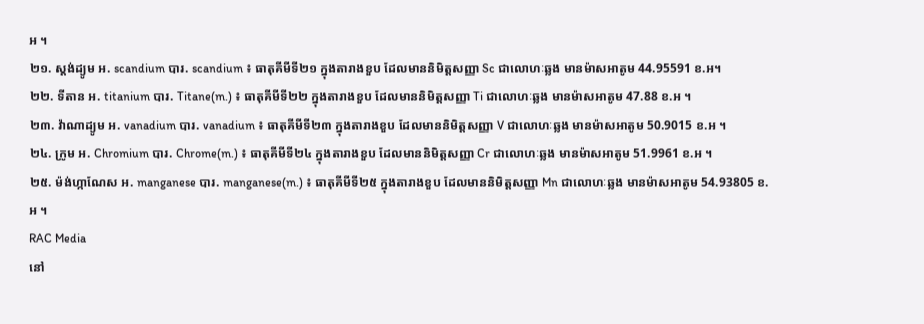អ ។
២១. ស្តង់ដ្យូម អ. scandium បារ. scandium ៖ ធាតុគីមីទី២១ ក្នុងតារាងខួប ដែលមាននិមិត្តសញ្ញា Sc ជាលោហៈឆ្លង មានម៉ាសអាតូម 44.95591 ខ.អ។
២២. ទីតាន អ. titanium បារ. Titane(m.) ៖ ធាតុគីមីទី២២ ក្នុងតារាងខួប ដែលមាននិមិត្តសញ្ញា Ti ជាលោហៈឆ្លង មានម៉ាសអាតូម 47.88 ខ.អ ។
២៣. វ៉ាណាដ្យូម អ. vanadium បារ. vanadium ៖ ធាតុគីមីទី២៣ ក្នុងតារាងខួប ដែលមាននិមិត្តសញ្ញា V ជាលោហៈឆ្លង មានម៉ាសអាតូម 50.9015 ខ.អ ។
២៤. ក្រូម អ. Chromium បារ. Chrome(m.) ៖ ធាតុគីមីទី២៤ ក្នុងតារាងខួប ដែលមាននិមិត្តសញ្ញា Cr ជាលោហៈឆ្លង មានម៉ាសអាតូម 51.9961 ខ.អ ។
២៥. ម៉ង់ហ្កាណែស អ. manganese បារ. manganese(m.) ៖ ធាតុគីមីទី២៥ ក្នុងតារាងខួប ដែលមាននិមិត្តសញ្ញា Mn ជាលោហៈឆ្លង មានម៉ាសអាតូម 54.93805 ខ.អ ។
RAC Media
នៅ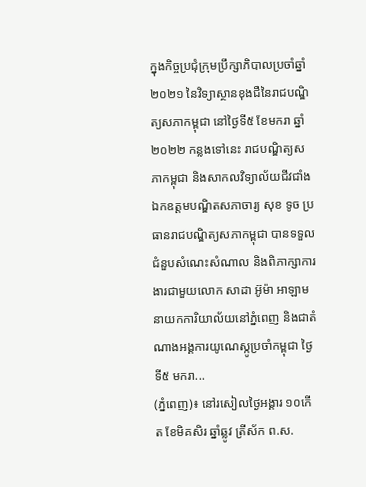ក្នុងកិច្ចប្រជុំក្រុមប្រឹក្សាភិបាលប្រចាំឆ្នាំ២០២១ នៃវិទ្យាស្ថានខុងជឺនៃរាជបណ្ឌិត្យសភាកម្ពុជា នៅថ្ងៃទី៥ ខែមករា ឆ្នាំ២០២២ កន្លងទៅនេះ រាជបណ្ឌិត្យសភាកម្ពុជា និងសាកលវិទ្យាល័យជីវជាំង
ឯកឧត្តមបណ្ឌិតសភាចារ្យ សុខ ទូច ប្រធានរាជបណ្ឌិត្យសភាកម្ពុជា បានទទួលជំនួបសំណេះសំណាល និងពិភាក្សាការងារជាមួយលោក សាដា អ៊ូម៉ា អាឡាម នាយកការិយាល័យនៅភ្នំពេញ និងជាតំណាងអង្គការយូណេស្កូប្រចាំកម្ពុជា ថ្ងៃទី៥ មករា...
(ភ្នំពេញ)៖ នៅរសៀលថ្ងៃអង្គារ ១០កើត ខែមិគសិរ ឆ្នាំឆ្លូវ ត្រីស័ក ព.ស.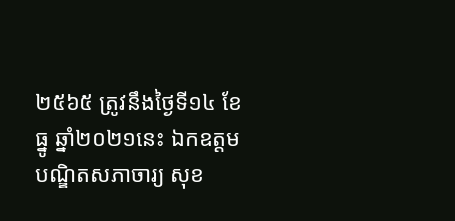២៥៦៥ ត្រូវនឹងថ្ងៃទី១៤ ខែធ្នូ ឆ្នាំ២០២១នេះ ឯកឧត្ដមបណ្ឌិតសភាចារ្យ សុខ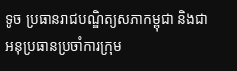ទូច ប្រធានរាជបណ្ឌិត្យសភាកម្ពុជា និងជាអនុប្រធានប្រចាំការក្រុម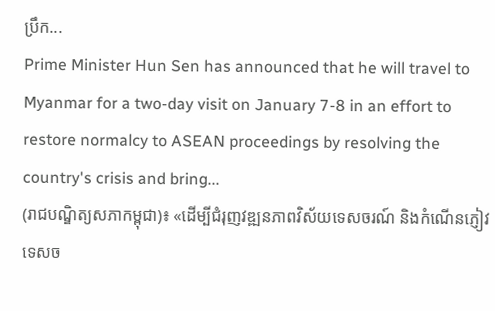ប្រឹក...
Prime Minister Hun Sen has announced that he will travel to Myanmar for a two-day visit on January 7-8 in an effort to restore normalcy to ASEAN proceedings by resolving the country's crisis and bring...
(រាជបណ្ឌិត្យសភាកម្ពុជា)៖ «ដើម្បីជំរុញវឌ្ឍនភាពវិស័យទេសចរណ៍ និងកំណើនភ្ញៀវទេសច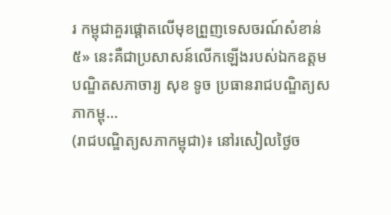រ កម្ពុជាគួរផ្ដោតលើមុខព្រួញទេសចរណ៍សំខាន់៥» នេះគឺជាប្រសាសន៍លើកឡើងរបស់ឯកឧត្ដមបណ្ឌិតសភាចារ្យ សុខ ទូច ប្រធានរាជបណ្ឌិត្យសភាកម្ពុ...
(រាជបណ្ឌិត្យសភាកម្ពុជា)៖ នៅរសៀលថ្ងៃច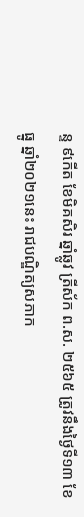ន្ទ ៩កើត ខែមិគសិរ ឆ្នាំឆ្លូវ ត្រីស័ក ព.ស. ២៥៦៥ ត្រូវនឹងថ្ងៃទី១៣ ខែធ្នូ ឆ្នាំ២០២១នេះ រាជបណ្ឌិត្យសភាក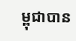ម្ពុជាបាន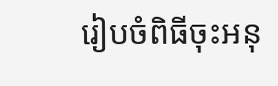រៀបចំពិធីចុះអនុ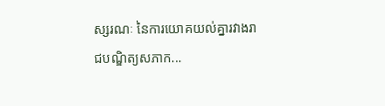ស្សរណៈ នៃការយោគយល់គ្នារវាងរាជបណ្ឌិត្យសភាក...